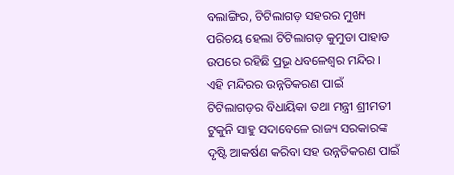ବଲାଙ୍ଗିର, ଟିଟିଲାଗଡ଼ ସହରର ମୁଖ୍ୟ ପରିଚୟ ହେଲା ଟିଟିଲାଗଡ଼ କୁମୁଡା ପାହାଡ ଉପରେ ରହିଛି ପ୍ରଭୂ ଧବଳେଶ୍ଵର ମନ୍ଦିର । ଏହି ମନ୍ଦିରର ଉନ୍ନତିକରଣ ପାଇଁ ଟିଟିଲାଗଡ଼ର ବିଧାୟିକା ତଥା ମନ୍ତ୍ରୀ ଶ୍ରୀମତୀ ଟୁକୁନି ସାହୁ ସଦାବେଳେ ରାଜ୍ୟ ସରକାରଙ୍କ ଦୃଷ୍ଟି ଆକର୍ଷଣ କରିବା ସହ ଉନ୍ନତିକରଣ ପାଇଁ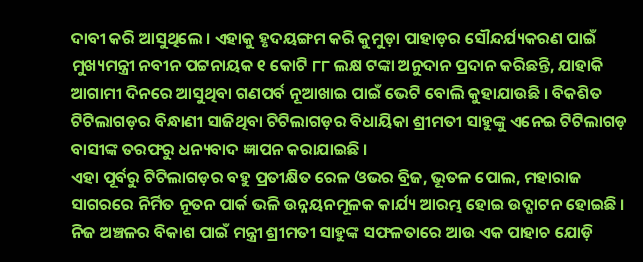ଦାବୀ କରି ଆସୁଥିଲେ । ଏହାକୁ ହୃଦୟଙ୍ଗମ କରି କୁମୁଡ଼ା ପାହାଡ଼ର ସୌନ୍ଦର୍ଯ୍ୟକରଣ ପାଇଁ ମୁଖ୍ୟମନ୍ତ୍ରୀ ନବୀନ ପଟ୍ଟନାୟକ ୧ କୋଟି ୮୮ ଲକ୍ଷ ଟଙ୍କା ଅନୁଦାନ ପ୍ରଦାନ କରିଛନ୍ତି, ଯାହାକି ଆଗାମୀ ଦିନରେ ଆସୁଥିବା ଗଣପର୍ବ ନୂଆଖାଇ ପାଇଁ ଭେଟି ବୋଲି କୁହାଯାଉଛି । ବିକଶିତ ଟିଟିଲାଗଡ଼ର ବିନ୍ଧାଣୀ ସାଜିଥିବା ଟିଟିଲାଗଡ଼ର ବିଧାୟିକା ଶ୍ରୀମତୀ ସାହୁଙ୍କୁ ଏନେଇ ଟିଟିଲାଗଡ଼ ବାସୀଙ୍କ ତରଫରୁ ଧନ୍ୟବାଦ ଜ୍ଞାପନ କରାଯାଇଛି ।
ଏହା ପୂର୍ବରୁ ଟିଟିଲାଗଡ଼ର ବହୁ ପ୍ରତୀକ୍ଷିତ ରେଳ ଓଭର ବ୍ରିଜ, ଭୂତଳ ପୋଲ, ମହାରାଜ ସାଗରରେ ନିର୍ମିତ ନୂତନ ପାର୍କ ଭଳି ଉନ୍ନୟନମୂଳକ କାର୍ଯ୍ୟ ଆରମ୍ଭ ହୋଇ ଉଦ୍ଘାଟନ ହୋଇଛି । ନିଜ ଅଞ୍ଚଳର ବିକାଶ ପାଇଁ ମନ୍ତ୍ରୀ ଶ୍ରୀମତୀ ସାହୁଙ୍କ ସଫଳତାରେ ଆଉ ଏକ ପାହାଚ ଯୋଡ଼ି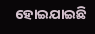ହୋଇଯାଇଛି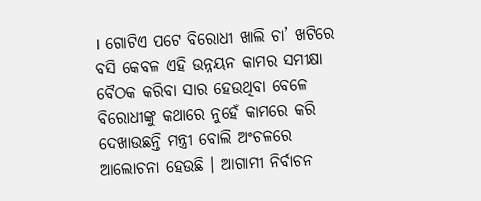। ଗୋଟିଏ ପଟେ ବିରୋଧୀ ଖାଲି ଚା’ ଖଟିରେ ବସି କେବଳ ଏହି ଉନ୍ନୟନ କାମର ସମୀକ୍ଷା ବୈଠକ କରିବା ସାର ହେଉଥିବା ବେଳେ ବିରୋଧୀଙ୍କୁ କଥାରେ ନୁହେଁ କାମରେ କରି ଦେଖାଉଛନ୍ତି ମନ୍ତ୍ରୀ ବୋଲି ଅଂଚଳରେ ଆଲୋଚନା ହେଉଛି । ଆଗାମୀ ନିର୍ବାଚନ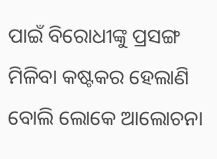ପାଇଁ ବିରୋଧୀଙ୍କୁ ପ୍ରସଙ୍ଗ ମିଳିବା କଷ୍ଟକର ହେଲାଣି ବୋଲି ଲୋକେ ଆଲୋଚନା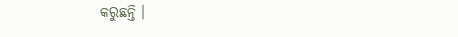କରୁଛନ୍ତି ।